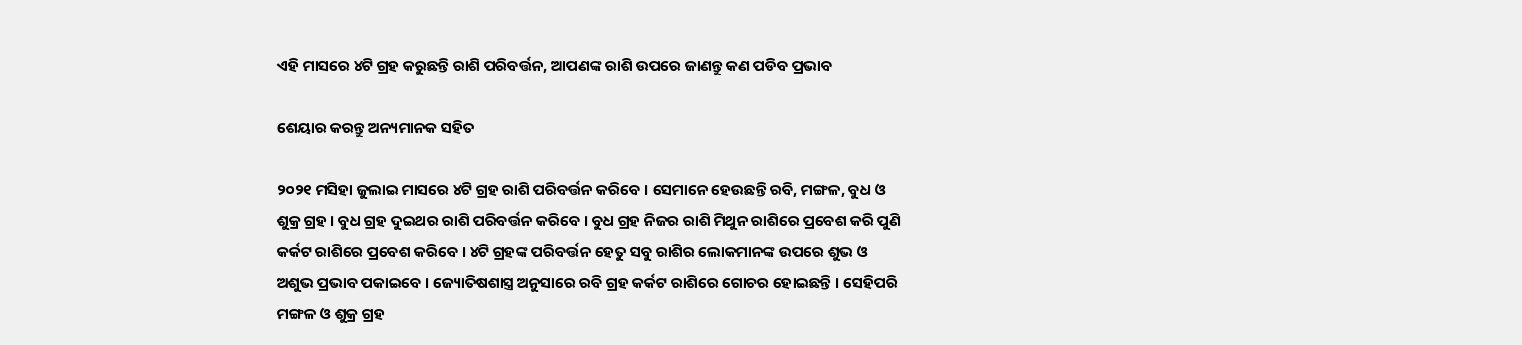ଏହି ମାସରେ ୪ଟି ଗ୍ରହ କରୁଛନ୍ତି ରାଶି ପରିବର୍ତ୍ତନ, ଆପଣଙ୍କ ରାଶି ଉପରେ ଜାଣନ୍ତୁ କଣ ପଡିବ ପ୍ରଭାବ

ଶେୟାର କରନ୍ତୁ ଅନ୍ୟମାନକ ସହିତ

୨୦୨୧ ମସିହା ଜୁଲାଇ ମାସରେ ୪ଟି ଗ୍ରହ ରାଶି ପରିବର୍ତ୍ତନ କରିବେ । ସେମାନେ ହେଉଛନ୍ତି ରବି, ମଙ୍ଗଳ, ବୁଧ ଓ ଶୁକ୍ର ଗ୍ରହ । ବୁଧ ଗ୍ରହ ଦୁଇଥର ରାଶି ପରିବର୍ତ୍ତନ କରିବେ । ବୁଧ ଗ୍ରହ ନିଜର ରାଶି ମିଥୁନ ରାଶିରେ ପ୍ରବେଶ କରି ପୁଣି କର୍କଟ ରାଶିରେ ପ୍ରବେଶ କରିବେ । ୪ଟି ଗ୍ରହଙ୍କ ପରିବର୍ତ୍ତନ ହେତୁ ସବୁ ରାଶିର ଲୋକମାନଙ୍କ ଉପରେ ଶୁଭ ଓ ଅଶୁଭ ପ୍ରଭାବ ପକାଇବେ । ଜ୍ୟୋତିଷଶାସ୍ତ୍ର ଅନୁସାରେ ରବି ଗ୍ରହ କର୍କଟ ରାଶିରେ ଗୋଚର ହୋଇଛନ୍ତି । ସେହିପରି ମଙ୍ଗଳ ଓ ଶୁକ୍ର ଗ୍ରହ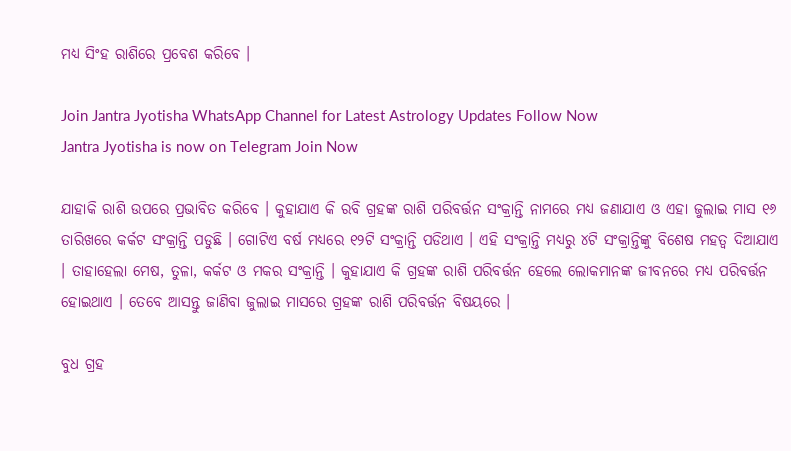ମଧ୍ୟ ସିଂହ ରାଶିରେ ପ୍ରବେଶ କରିବେ ।

Join Jantra Jyotisha WhatsApp Channel for Latest Astrology Updates Follow Now
Jantra Jyotisha is now on Telegram Join Now

ଯାହାକି ରାଶି ଉପରେ ପ୍ରଭାବିତ କରିବେ । କୁହାଯାଏ କି ରବି ଗ୍ରହଙ୍କ ରାଶି ପରିବର୍ତ୍ତନ ସଂକ୍ରାନ୍ତି ନାମରେ ମଧ୍ୟ ଜଣାଯାଏ ଓ ଏହା ଜୁଲାଇ ମାସ ୧୬ ତାରିଖରେ କର୍କଟ ସଂକ୍ରାନ୍ତି ପଡୁଛି । ଗୋଟିଏ ବର୍ଷ ମଧ୍ୟରେ ୧୨ଟି ସଂକ୍ରାନ୍ତି ପଡିଥାଏ । ଏହି ସଂକ୍ରାନ୍ତି ମଧ୍ୟରୁ ୪ଟି ସଂକ୍ରାନ୍ତିଙ୍କୁ ବିଶେଷ ମହତ୍ଵ ଦିଆଯାଏ । ତାହାହେଲା ମେଷ, ତୁଳା, କର୍କଟ ଓ ମକର ସଂକ୍ରାନ୍ତି । କୁହାଯାଏ କି ଗ୍ରହଙ୍କ ରାଶି ପରିବର୍ତ୍ତନ ହେଲେ ଲୋକମାନଙ୍କ ଜୀବନରେ ମଧ୍ୟ ପରିବର୍ତ୍ତନ ହୋଇଥାଏ । ତେବେ ଆସନ୍ତୁ ଜାଣିବା ଜୁଲାଇ ମାସରେ ଗ୍ରହଙ୍କ ରାଶି ପରିବର୍ତ୍ତନ ବିଷୟରେ ।

ବୁଧ ଗ୍ରହ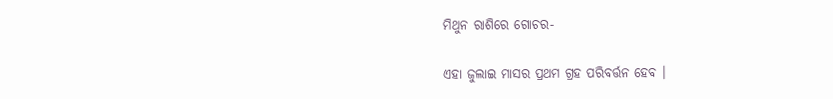ମିଥୁନ ରାଶିରେ ଗୋଚର-

ଏହା ଜୁଲାଇ ମାସର ପ୍ରଥମ ଗ୍ରହ ପରିବର୍ତ୍ତନ ହେବ ।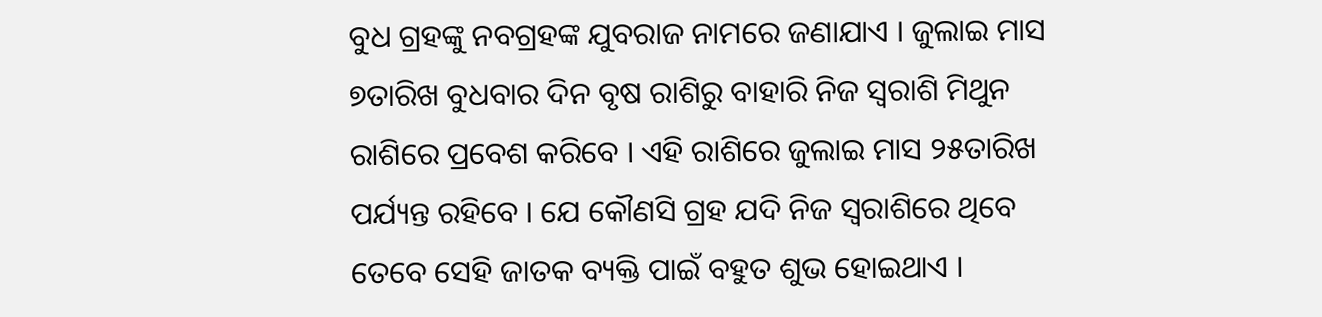ବୁଧ ଗ୍ରହଙ୍କୁ ନବଗ୍ରହଙ୍କ ଯୁବରାଜ ନାମରେ ଜଣାଯାଏ । ଜୁଲାଇ ମାସ ୭ତାରିଖ ବୁଧବାର ଦିନ ବୃଷ ରାଶିରୁ ବାହାରି ନିଜ ସ୍ଵରାଶି ମିଥୁନ ରାଶିରେ ପ୍ରବେଶ କରିବେ । ଏହି ରାଶିରେ ଜୁଲାଇ ମାସ ୨୫ତାରିଖ ପର୍ଯ୍ୟନ୍ତ ରହିବେ । ଯେ କୌଣସି ଗ୍ରହ ଯଦି ନିଜ ସ୍ଵରାଶିରେ ଥିବେ ତେବେ ସେହି ଜାତକ ବ୍ୟକ୍ତି ପାଇଁ ବହୁତ ଶୁଭ ହୋଇଥାଏ ।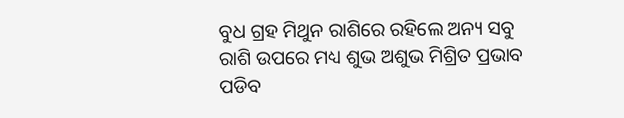ବୁଧ ଗ୍ରହ ମିଥୁନ ରାଶିରେ ରହିଲେ ଅନ୍ୟ ସବୁ ରାଶି ଉପରେ ମଧ୍ୟ ଶୁଭ ଅଶୁଭ ମିଶ୍ରିତ ପ୍ରଭାବ ପଡିବ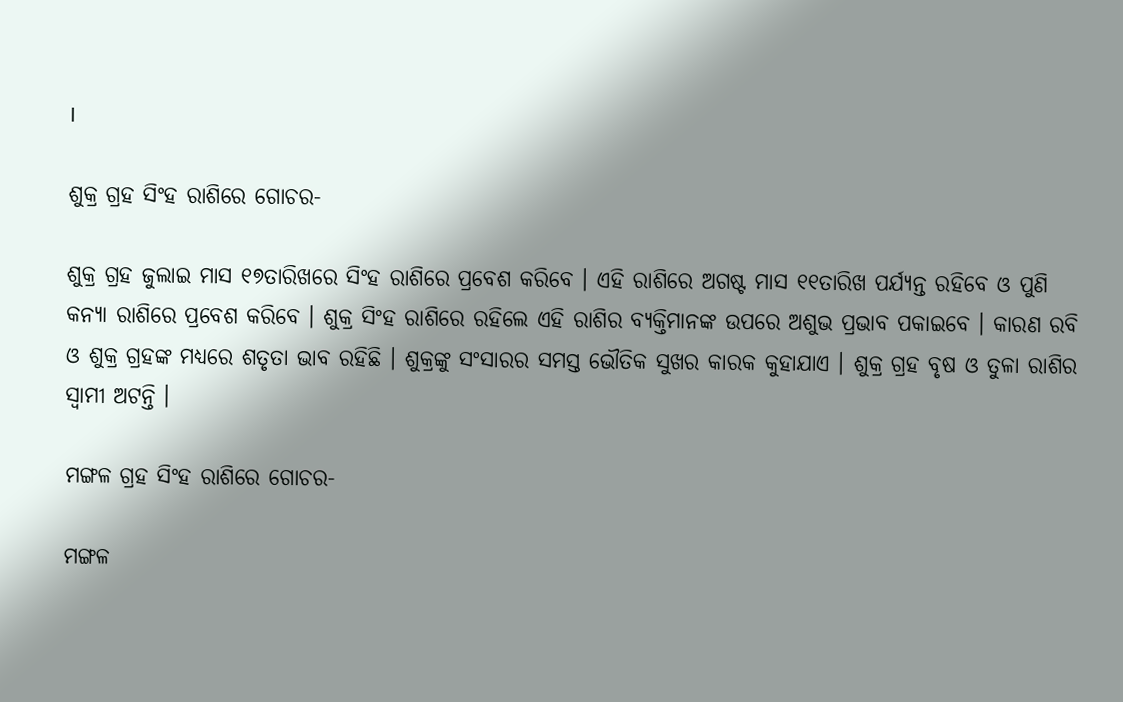।

ଶୁକ୍ର ଗ୍ରହ ସିଂହ ରାଶିରେ ଗୋଚର-

ଶୁକ୍ର ଗ୍ରହ ଜୁଲାଇ ମାସ ୧୭ତାରିଖରେ ସିଂହ ରାଶିରେ ପ୍ରବେଶ କରିବେ । ଏହି ରାଶିରେ ଅଗଷ୍ଟ ମାସ ୧୧ତାରିଖ ପର୍ଯ୍ୟନ୍ତ ରହିବେ ଓ ପୁଣି କନ୍ୟା ରାଶିରେ ପ୍ରବେଶ କରିବେ । ଶୁକ୍ର ସିଂହ ରାଶିରେ ରହିଲେ ଏହି ରାଶିର ବ୍ୟକ୍ତିମାନଙ୍କ ଉପରେ ଅଶୁଭ ପ୍ରଭାବ ପକାଇବେ । କାରଣ ରବି ଓ ଶୁକ୍ର ଗ୍ରହଙ୍କ ମଧ୍ୟରେ ଶତୃତା ଭାବ ରହିଛି । ଶୁକ୍ରଙ୍କୁ ସଂସାରର ସମସ୍ତ ଭୌତିକ ସୁଖର କାରକ କୁହାଯାଏ । ଶୁକ୍ର ଗ୍ରହ ବୃଷ ଓ ତୁଳା ରାଶିର ସ୍ଵାମୀ ଅଟନ୍ତି ।

ମଙ୍ଗଳ ଗ୍ରହ ସିଂହ ରାଶିରେ ଗୋଚର-

ମଙ୍ଗଳ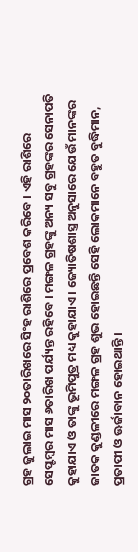ଗ୍ରହ ଜୁଲାଇ ମାସ ୨୦ତାରିଖରେ ସିଂହ ରାଶିରେ ପ୍ରବେଶ କରିବେ । ଏହି ରାଶିରେ ସେପ୍ଟମ୍ବର ମାସ ୬ତାରିଖ ପର୍ଯ୍ୟନ୍ତ ରହିବେ । ମଙ୍ଗଳ ଗ୍ରହଙ୍କୁ ଅନ୍ୟ ସବୁ ଗ୍ରହଙ୍କର ସେନାପତି କୁହାଯାଏ ଓ ତାଙ୍କୁ ଭୂମିପୁତ୍ର ମଧ୍ୟ କୁହାଯାଏ । ଜ୍ୟୋତିଷଶାସ୍ତ୍ର ଅନୁସାରେ ଯେଉଁ ମାନଙ୍କର ଜାତକ କୁଣ୍ଡଳୀରେ ମଙ୍ଗଳ ଗ୍ରହ ଶୁଭ ହୋଇଛନ୍ତି ସେହି ଲୋକମାନେ ବହୁତ ବୁଦ୍ଧିମାନ, ପ୍ରତାପୀ ଓ ଊର୍ଜାବାନ ହୋଇଥାନ୍ତି ।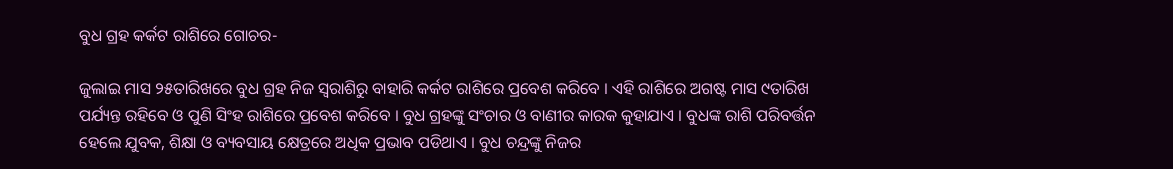ବୁଧ ଗ୍ରହ କର୍କଟ ରାଶିରେ ଗୋଚର-

ଜୁଲାଇ ମାସ ୨୫ତାରିଖରେ ବୁଧ ଗ୍ରହ ନିଜ ସ୍ଵରାଶିରୁ ବାହାରି କର୍କଟ ରାଶିରେ ପ୍ରବେଶ କରିବେ । ଏହି ରାଶିରେ ଅଗଷ୍ଟ ମାସ ୯ତାରିଖ ପର୍ଯ୍ୟନ୍ତ ରହିବେ ଓ ପୁଣି ସିଂହ ରାଶିରେ ପ୍ରବେଶ କରିବେ । ବୁଧ ଗ୍ରହଙ୍କୁ ସଂଚାର ଓ ବାଣୀର କାରକ କୁହାଯାଏ । ବୁଧଙ୍କ ରାଶି ପରିବର୍ତ୍ତନ ହେଲେ ଯୁବକ, ଶିକ୍ଷା ଓ ବ୍ୟବସାୟ କ୍ଷେତ୍ରରେ ଅଧିକ ପ୍ରଭାବ ପଡିଥାଏ । ବୁଧ ଚନ୍ଦ୍ରଙ୍କୁ ନିଜର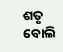ଶତୃ ବୋଲି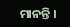ମାନନ୍ତି ।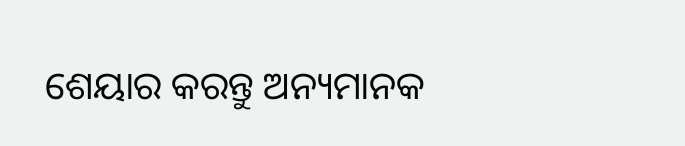ଶେୟାର କରନ୍ତୁ ଅନ୍ୟମାନକ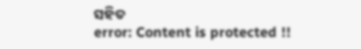ସହିତ
error: Content is protected !!